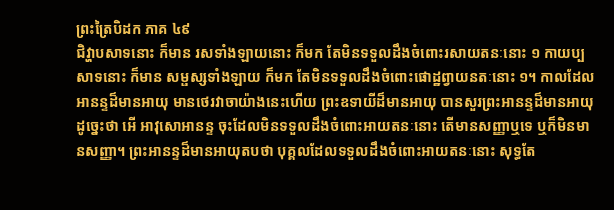ព្រះត្រៃបិដក ភាគ ៤៩
ជិវ្ហាបសាទនោះ ក៏មាន រសទាំងឡាយនោះ ក៏មក តែមិនទទួលដឹងចំពោះរសាយតនៈនោះ ១ កាយប្បសាទនោះ ក៏មាន សម្ផស្សទាំងឡាយ ក៏មក តែមិនទទួលដឹងចំពោះផោដ្ឋព្វាយនតៈនោះ ១។ កាលដែលអានន្ទដ៏មានអាយុ មានថេរវាចាយ៉ាងនេះហើយ ព្រះឧទាយីដ៏មានអាយុ បានសួរព្រះអានន្ទដ៏មានអាយុដូច្នេះថា អើ អាវុសោអានន្ទ ចុះដែលមិនទទួលដឹងចំពោះអាយតនៈនោះ តើមានសញ្ញាឬទេ ឬក៏មិនមានសញ្ញា។ ព្រះអានន្ទដ៏មានអាយុតបថា បុគ្គលដែលទទួលដឹងចំពោះអាយតនៈនោះ សុទ្ធតែ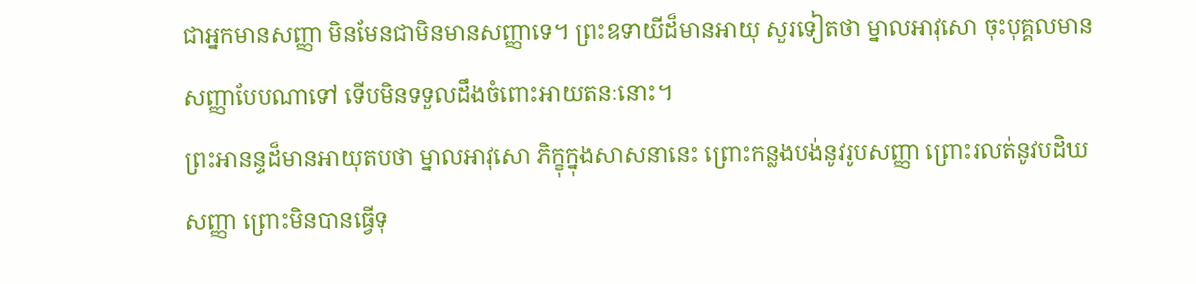ជាអ្នកមានសញ្ញា មិនមែនជាមិនមានសញ្ញាទេ។ ព្រះឧទាយីដ៏មានអាយុ សួរទៀតថា ម្នាលអាវុសោ ចុះបុគ្គលមានសញ្ញាបែបណាទៅ ទើបមិនទទួលដឹងចំពោះអាយតនៈនោះ។
ព្រះអានន្ទដ៏មានអាយុតបថា ម្នាលអាវុសោ ភិក្ខុក្នុងសាសនានេះ ព្រោះកន្លងបង់នូវរូបសញ្ញា ព្រោះរលត់នូវបដិឃសញ្ញា ព្រោះមិនបានធ្វើទុ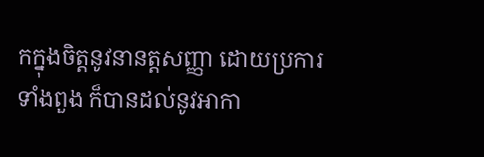កក្នុងចិត្តនូវនានត្តសញ្ញា ដោយប្រការទាំងពួង ក៏បានដល់នូវអាកា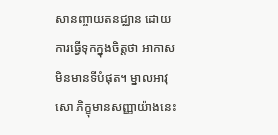សានញ្ចាយតនជ្ឈាន ដោយការធ្វើទុកក្នុងចិត្តថា អាកាសមិនមានទីបំផុត។ ម្នាលអាវុសោ ភិក្ខុមានសញ្ញាយ៉ាងនេះ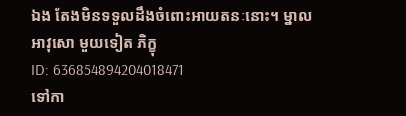ឯង តែងមិនទទួលដឹងចំពោះអាយតនៈនោះ។ ម្នាលអាវុសោ មួយទៀត ភិក្ខុ
ID: 636854894204018471
ទៅកា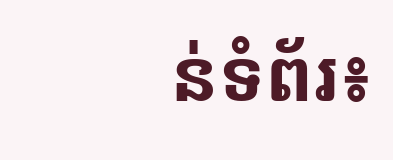ន់ទំព័រ៖